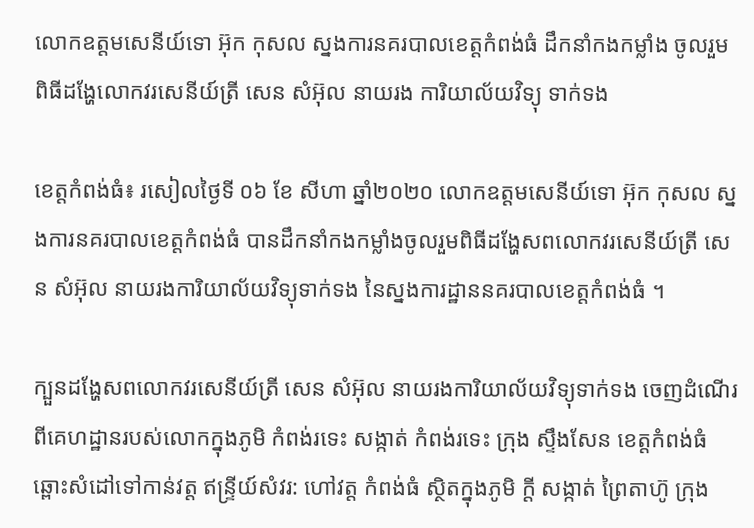លោកឧត្តមសេនីយ៍ទោ អ៊ុក កុសល ស្នងការនគរបាលខេត្តកំពង់ធំ ដឹកនាំកងកម្លាំង ចូលរួមពិធីដង្ហែលោកវរសេនីយ៍ត្រី សេន សំអ៊ុល នាយរង ការិយាល័យវិទ្យុ ទាក់ទង

ខេត្តកំពង់ធំ៖ រសៀលថ្ងៃទី ០៦ ខែ សីហា ឆ្នាំ២០២០ លោកឧត្តមសេនីយ៍ទោ អ៊ុក កុសល ស្នងការនគរបាលខេត្តកំពង់ធំ បានដឹកនាំកងកម្លាំងចូលរួមពិធីដង្ហែសពលោកវរសេនីយ៍ត្រី សេន សំអ៊ុល នាយរងការិយាល័យវិទ្យុទាក់ទង នៃស្នងការដ្ឋាននគរបាលខេត្តកំពង់ធំ ។

ក្បួនដង្ហែសពលោកវរសេនីយ៍ត្រី សេន សំអ៊ុល នាយរងការិយាល័យវិទ្យុទាក់ទង ចេញដំណើរពីគេហដ្ឋានរបស់លោកក្នុងភូមិ កំពង់រទេះ សង្កាត់ កំពង់រទេះ ក្រុង ស្ទឹងសែន ខេត្តកំពង់ធំ ឆ្ពោះសំដៅទៅកាន់វត្ត ឥន្ទ្រីយ៍សំវរ: ហៅវត្ត កំពង់ធំ ស្ថិតក្នុងភូមិ ក្ដី សង្កាត់ ព្រៃតាហ៊ូ ក្រុង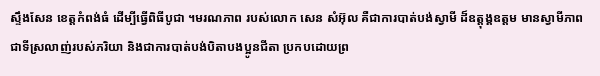ស្ទឹងសែន ខេត្តកំពង់ធំ ដើម្បីធ្វើពិធីបូជា ។មរណភាព របស់លោក សេន សំអ៊ុល គឺជាការបាត់បង់ស្វាមី ដ៏ឧត្តុង្គឧត្តម មានស្វាមីភាពជាទីស្រលាញ់របស់ភរិយា និងជាការបាត់បង់បិតាបងប្អូនជីតា ប្រកបដោយព្រ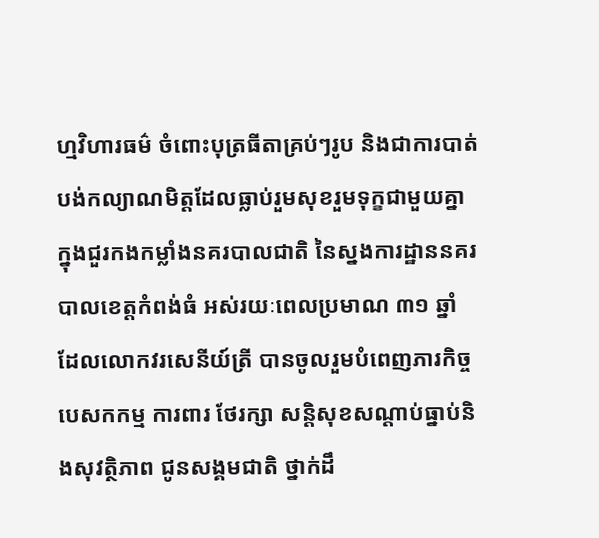ហ្មវិហារធម៌ ចំពោះបុត្រធីតាគ្រប់ៗរូប និងជាការបាត់បង់កល្យាណមិត្តដែលធ្លាប់រួមសុខរួមទុក្ខជាមួយគ្នា ក្នុងជួរកងកម្លាំងនគរបាលជាតិ នៃស្នងការដ្ឋាននគរបាលខេត្តកំពង់ធំ អស់រយៈពេលប្រមាណ ៣១ ឆ្នាំ ដែលលោកវរសេនីយ៍ត្រី បានចូលរួមបំពេញភារកិច្ច បេសកកម្ម ការពារ ថែរក្សា សន្តិសុខសណ្តាប់ធ្នាប់និងសុវត្ថិភាព ជូនសង្គមជាតិ ថ្នាក់ដឹ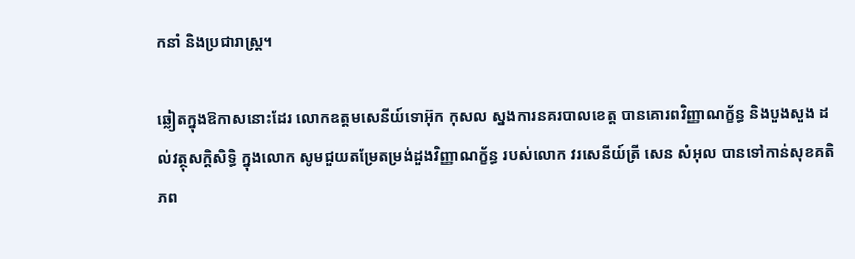កនាំ និងប្រជារាស្រ្ត។

ឆ្លៀតក្នុងឱកាសនោះដែរ លោកឧត្តមសេនីយ៍ទោអ៊ុក កុសល ស្នងការនគរបាលខេត្ត បានគោរពវិញ្ញាណក្ខ័ន្ធ និងបួងសួង ដល់វត្ថុសក្តិសិទ្ធិ ក្នុងលោក សូមជួយតម្រែតម្រង់ដួងវិញ្ញាណក្ខ័ន្ធ របស់លោក វរសេនីយ៍ត្រី សេន សំអុល បានទៅកាន់សុខគតិភព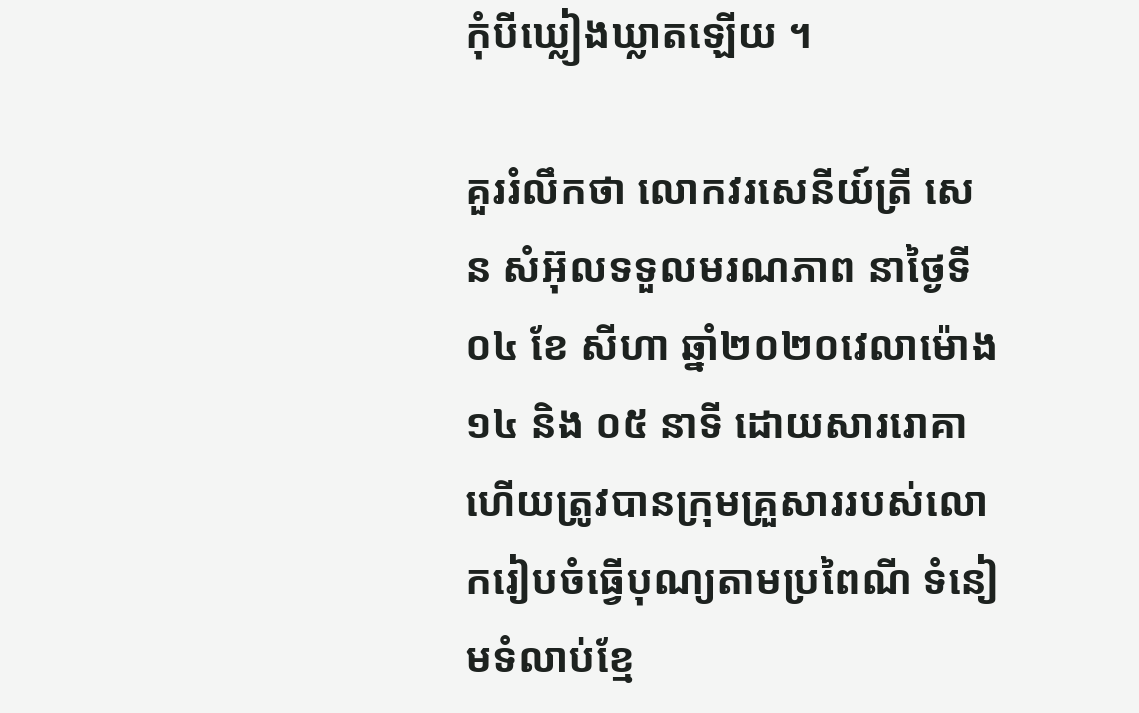កុំបីឃ្លៀងឃ្លាតឡើយ ។

គួររំលឹកថា លោកវរសេនីយ៍ត្រី សេន សំអ៊ុលទទួលមរណភាព នាថ្ងៃទី ០៤ ខែ សីហា ឆ្នាំ២០២០វេលាម៉ោង ១៤ និង ០៥ នាទី ដោយសាររោគា ហើយត្រូវបានក្រុមគ្រួសាររបស់លោករៀបចំធ្វើបុណ្យតាមប្រពៃណី ទំនៀមទំលាប់ខ្មែ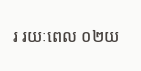រ រយៈពេល ០២យ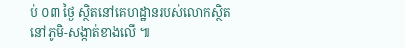ប់ ០៣ ថ្ងៃ ស្ថិតនៅគេហដ្ឋានរបស់លោកស្ថិតនៅភូមិ-សង្កាត់ខាងលើ ៕